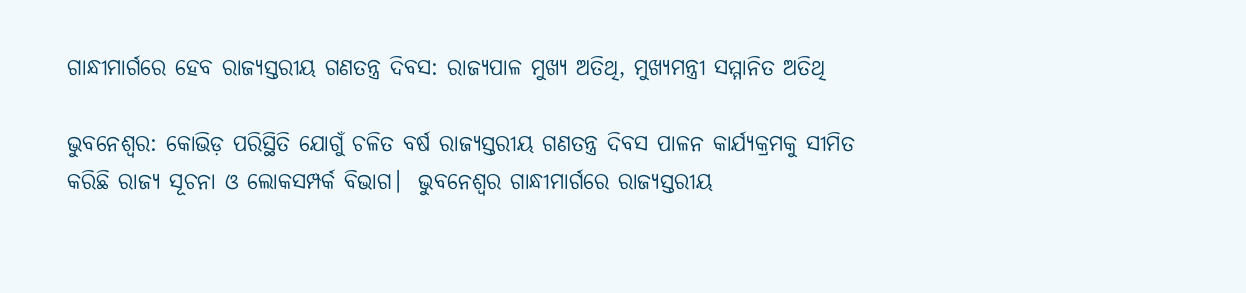ଗାନ୍ଧୀମାର୍ଗରେ ହେବ ରାଜ୍ୟସ୍ତରୀୟ ଗଣତନ୍ତ୍ର ଦିବସ: ରାଜ୍ୟପାଳ ମୁଖ୍ୟ ଅତିଥି, ମୁଖ୍ୟମନ୍ତ୍ରୀ ସମ୍ମାନିତ ଅତିଥି

ଭୁବନେଶ୍ୱର: କୋଭିଡ଼ ପରିସ୍ଥିତି ଯୋଗୁଁ ଚଳିତ ବର୍ଷ ରାଜ୍ୟସ୍ତରୀୟ ଗଣତନ୍ତ୍ର ଦିବସ ପାଳନ କାର୍ଯ୍ୟକ୍ରମକୁ ସୀମିତ କରିଛି ରାଜ୍ୟ ସୂଚନା ଓ ଲୋକସମ୍ପର୍କ ବିଭାଗ।  ଭୁବନେଶ୍ବର ଗାନ୍ଧୀମାର୍ଗରେ ରାଜ୍ୟସ୍ତରୀୟ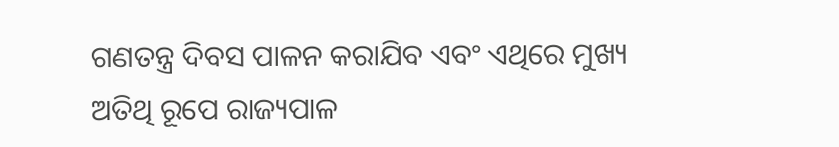ଗଣତନ୍ତ୍ର ଦିବସ ପାଳନ କରାଯିବ ଏବଂ ଏଥିରେ ମୁଖ୍ୟ ଅତିଥି ରୂପେ ରାଜ୍ୟପାଳ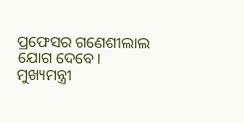ପ୍ରଫେସର ଗଣେଶୀଲାଲ ଯୋଗ ଦେବେ। ମୁଖ୍ୟମନ୍ତ୍ରୀ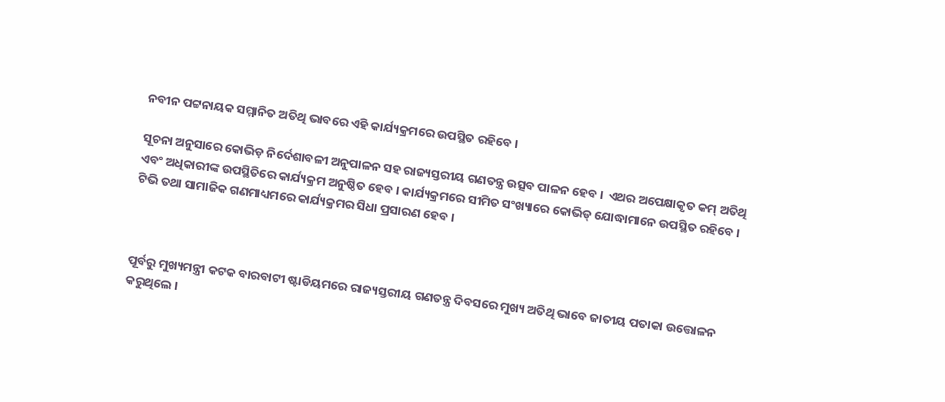ନବୀନ ପଟ୍ଟନାୟକ ସମ୍ମାନିତ ଅତିଥି ଭାବରେ ଏହି କାର୍ଯ୍ୟକ୍ରମରେ ଉପସ୍ଥିତ ରହିବେ ।

ସୂଚନା ଅନୁସାରେ କୋଭିଡ଼ ନିର୍ଦେଶାବଳୀ ଅନୁପାଳନ ସହ ରାଜ୍ୟସ୍ତରୀୟ ଗଣତନ୍ତ୍ର ଉତ୍ସବ ପାଳନ ହେବ ।  ଏଥର ଅପେକ୍ଷାକୃତ କମ୍ ଅତିଥି ଏବଂ ଅଧିକାରୀଙ୍କ ଉପସ୍ଥିତିରେ କାର୍ଯ୍ୟକ୍ରମ ଅନୁଷ୍ଠିତ ହେବ । କାର୍ଯ୍ୟକ୍ରମରେ ସୀମିତ ସଂଖ୍ୟାରେ କୋଭିଡ୍ ଯୋଦ୍ଧାମାନେ ଉପସ୍ଥିତ ରହିବେ । ଟିଭି ତଥା ସାମାଜିକ ଗଣମାଧ୍ୟମରେ କାର୍ଯ୍ୟକ୍ରମର ସିଧା ପ୍ରସାରଣ ହେବ ।



ପୂର୍ବରୁ ମୁଖ୍ୟମନ୍ତ୍ରୀ କଟକ ବାରବାଟୀ ଷ୍ଟାଡିୟମରେ ରାଜ୍ୟସ୍ତରୀୟ ଗଣତନ୍ତ୍ର ଦିବସରେ ମୁଖ୍ୟ ଅତିଥି ଭାବେ ଜାତୀୟ ପତାକା ଉତ୍ତୋଳନ କରୁଥିଲେ ।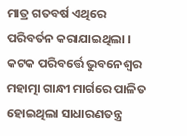ମାତ୍ର ଗତବର୍ଷ ଏଥିରେ ପରିବର୍ତନ କରାଯାଇଥିଲା ।   କଟକ ପରିବର୍ତ୍ତେ ଭୁବନେଶ୍ୱର ମହାତ୍ମା ଗାନ୍ଧୀ ମାର୍ଗରେ ପାଳିତ ହୋଇଥିଲା ସାଧାରଣତନ୍ତ୍ର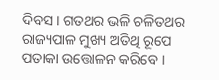ଦିବସ । ଗତଥର ଭଳି ଚଳିତଥର ରାଜ୍ୟପାଳ ମୁଖ୍ୟ ଅତିଥି ରୂପେ ପତାକା ଉତ୍ତୋଳନ କରିବେ ।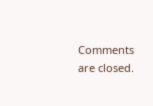Comments are closed.